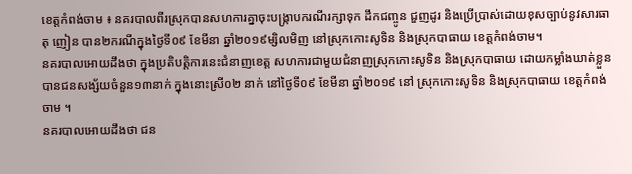ខេត្តកំពង់ចាម ៖ នគរបាលពីរស្រុកបានសហការគ្នាចុះបង្ក្រាបករណីរក្សាទុក ដឹកជញ្ចូន ជួញដូរ និងប្រេីប្រាស់ដោយខុសច្បាប់នូវសារធាតុ ញៀន បាន២ករណីក្នុងថ្ងៃទី០៩ ខែមីនា ឆ្នាំ២០១៩ម្សិលមិញ នៅស្រុកកោះសូទិន និងស្រុកបាធាយ ខេត្តកំពង់ចាម។
នគរបាលអោយដឹងថា ក្នុងប្រតិបត្តិការនេះជំនាញខេត្ត សហការជាមួយជំនាញស្រុកកោះសូទិន និងស្រុកបាធាយ ដោយកម្លាំងឃាត់ខ្លួន បានជនសង្ស័យចំនួន១៣នាក់ ក្នុងនោះស្រី០២ នាក់ នៅថ្ងៃទី០៩ ខែមីនា ឆ្នាំ២០១៩ នៅ ស្រុកកោះសូទិន និងស្រុកបាធាយ ខេត្តកំពង់ចាម ។
នគរបាលអោយដឹងថា ជន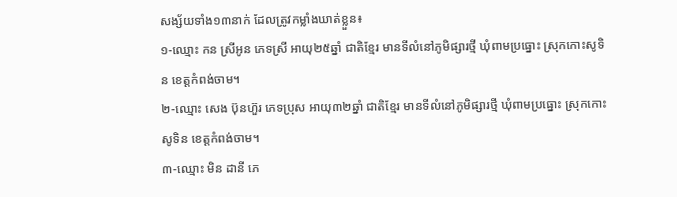សង្ស័យទាំង១៣នាក់ ដែលត្រូវកម្លាំងឃាត់ខ្លួន៖
១-ឈ្មោះ កន ស្រីអូន ភេទស្រី អាយុ២៥ឆ្នាំ ជាតិខ្មែរ មានទីលំនៅភូមិផ្សារថ្មី ឃំុពាមប្រធ្នោះ ស្រុកកោះសូទិន ខេត្តកំពង់ចាម។
២-ឈ្មោះ សេង ប៊ុនហ៊ួរ ភេទប្រុស អាយុ៣២ឆ្នាំ ជាតិខ្មែរ មានទីលំនៅភូមិផ្សារថ្មី ឃំុពាមប្រធ្នោះ ស្រុកកោះសូទិន ខេត្តកំពង់ចាម។
៣-ឈ្មោះ មិន ដានី ភេ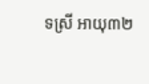ទស្រី អាយុ៣២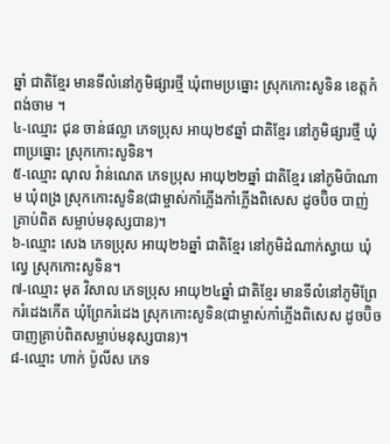ឆ្នាំ ជាតិខ្មែរ មានទីលំនៅភូមិផ្សារថ្មី ឃំុពាមប្រធ្នោះ ស្រុកកោះសូទិន ខេត្តកំពង់ចាម ។
៤-ឈ្មោះ ជុន ចាន់ផល្លា ភេទប្រុស អាយុ២៩ឆ្នាំ ជាតិខ្មែរ នៅភូមិផ្សារថ្មី ឃំុពាប្រធ្នោះ ស្រុកកោះសូទិន។
៥-ឈ្មោះ ណុល វ៉ាន់ណេត ភេទប្រុស អាយុ២២ឆ្នាំ ជាតិខ្មែរ នៅភូមិប៉ាណាម ឃំុពង្រ ស្រុកកោះសូទិន(ជាម្ចាស់កាំភ្លេីងកាំភ្លេីងពិសេស ដូចប៊ិច បាញ់គ្រាប់ពិត សម្លាប់មនុស្សបាន)។
៦-ឈ្មោះ សេង ភេទប្រុស អាយុ២៦ឆ្នាំ ជាតិខ្មែរ នៅភូមិដំណាក់ស្វាយ ឃំុល្វេ ស្រុកកោះសូទិន។
៧-ឈ្មោះ មុត វិសាល ភេទប្រុស អាយុ២៤ឆ្នាំ ជាតិខ្មែរ មានទីលំនៅភូមិព្រែករំដេងកេីត ឃុំព្រែករំដេង ស្រុកកោះសូទិន(ជាម្ចាស់កាំភ្លេីងពិសេស ដូចប៊ិច បាញគ្រាប់ពិតសម្លាប់មនុស្សបាន)។
៨-ឈ្មោះ ហាក់ ប៉ូលីស ភេទ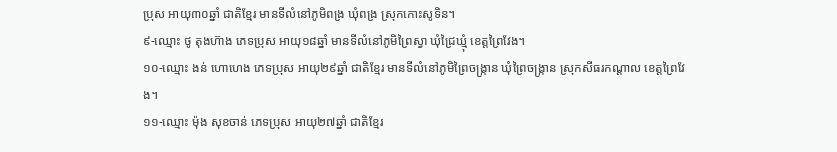ប្រុស អាយុ៣០ឆ្នាំ ជាតិខ្មែរ មានទីលំនៅភូមិពង្រ ឃំុពង្រ ស្រុកកោះសូទិន។
៩-ឈ្មោះ ថូ តុងហ៊ាង ភេទប្រុស អាយុ១៨ឆ្នាំ មានទីលំនៅភូមិព្រៃស្វា ឃំុជ្រៃឃ្មុំ ខេត្តព្រៃវែង។
១០-ឈ្មោះ ងន់ ហោហេង ភេទប្រុស អាយុ២៩ឆ្នាំ ជាតិខ្មែរ មានទីលំនៅភូមិព្រៃចង្ក្រាន ឃំុព្រៃចង្ក្រាន ស្រុកសីធរកណ្តាល ខេត្តព្រៃវែង។
១១-ឈ្មោះ ម៉ុង សុខចាន់ ភេទប្រុស អាយុ២៧ឆ្នាំ ជាតិខ្មែរ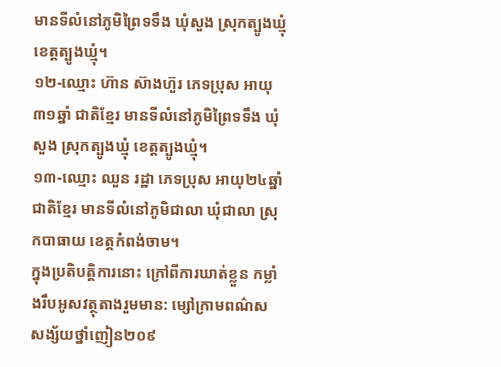មានទីលំនៅភូមិព្រៃទទឹង ឃំុសួង ស្រុកត្បូងឃ្មុំ ខេត្តត្បូងឃ្មុំ។
១២-ឈ្មោះ ហ៊ាន ស៊ាងហ៊ួរ ភេទប្រុស អាយុ៣១ឆ្នាំ ជាតិខ្មែរ មានទីលំនៅភូមិព្រៃទទឹង ឃំុសួង ស្រុកត្បូងឃ្មុំ ខេត្តត្បូងឃ្មុំ។
១៣-ឈ្មោះ ឈួន រដ្ឋា ភេទប្រុស អាយុ២៤ឆ្នាំជាតិខ្មែរ មានទីលំនៅភូមិជាលា ឃុំជាលា ស្រុកបាធាយ ខេត្តកំពង់ចាម។
ក្នុងប្រតិបត្តិការនោះ ក្រៅពីការឃាត់ខ្លួន កម្លាំងរឹបអូសវត្ថុតាងរួមមាន: ម្សៅក្រាមពណ៌ស សង្ស័យថ្នាំញៀន២០៩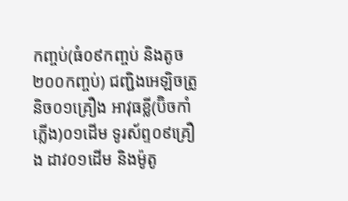កញ្ចប់(ធំ០៩កញ្ចប់ និងតូច២០០កញ្ចប់) ជញ្ជិងអេឡិចត្រូនិច០១គ្រឿង អាវុធខ្លី(ប៊ិចកាំភ្លេីង)០១ដេីម ទូរស័ព្ទ០៩គ្រឿង ដាវ០១ដេីម និងម៉ូតូ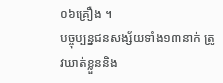០៦គ្រឿង ។
បច្ចុប្បន្នជនសង្ស័យទាំង១៣នាក់ ត្រូវឃាត់ខ្លួននិង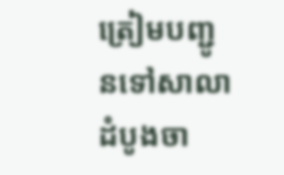ត្រៀមបញ្ជូនទៅសាលាដំបូងចា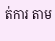ត់ការ តាម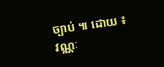ច្បាប់ ៕ ដោយ ៖ វណ្ណៈ